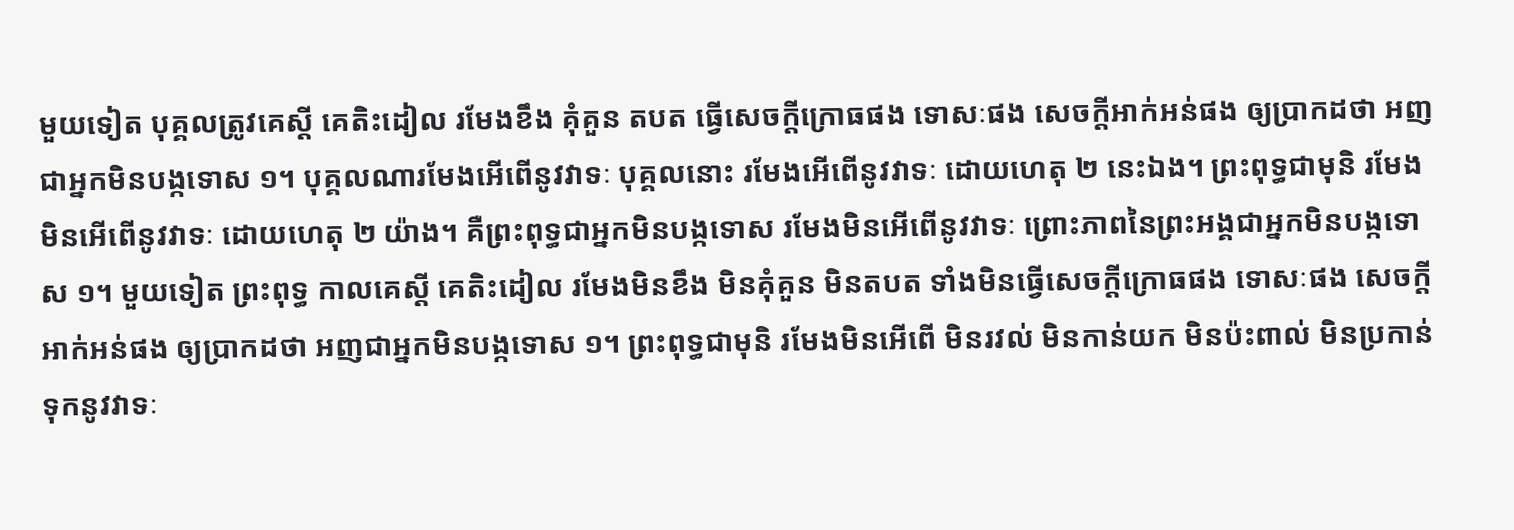មួយទៀត បុគ្គលត្រូវគេស្តី គេតិះដៀល រមែងខឹង គុំគួន តបត ធ្វើសេចក្តីក្រោធផង ទោសៈផង សេចក្តីអាក់អន់ផង ឲ្យបា្រកដថា អញជាអ្នកមិនបង្កទោស ១។ បុគ្គលណារមែងអើពើនូវវាទៈ បុគ្គលនោះ រមែងអើពើនូវវាទៈ ដោយហេតុ ២ នេះឯង។ ព្រះពុទ្ធជាមុនិ រមែងមិនអើពើនូវវាទៈ ដោយហេតុ ២ យ៉ាង។ គឺព្រះពុទ្ធជាអ្នកមិនបង្កទោស រមែងមិនអើពើនូវវាទៈ ព្រោះភាពនៃព្រះអង្គជាអ្នកមិនបង្កទោស ១។ មួយទៀត ព្រះពុទ្ធ កាលគេស្តី គេតិះដៀល រមែងមិនខឹង មិនគុំគួន មិនតបត ទាំងមិនធ្វើសេចក្តីក្រោធផង ទោសៈផង សេចក្តីអាក់អន់ផង ឲ្យបា្រកដថា អញជាអ្នកមិនបង្កទោស ១។ ព្រះពុទ្ធជាមុនិ រមែងមិនអើពើ មិនរវល់ មិនកាន់យក មិនប៉ះពាល់ មិនប្រកាន់ទុកនូវវាទៈ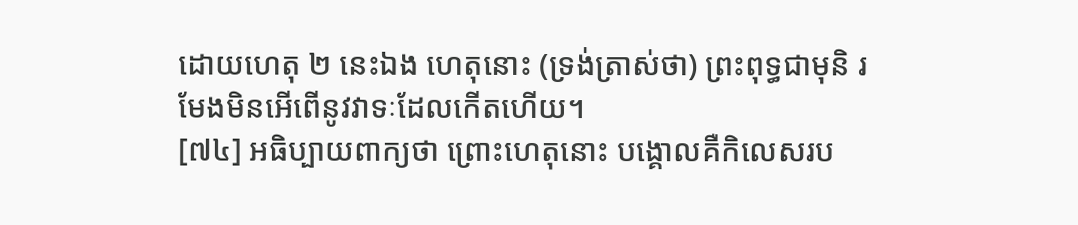ដោយហេតុ ២ នេះឯង ហេតុនោះ (ទ្រង់ត្រាស់ថា) ព្រះពុទ្ធជាមុនិ រមែងមិនអើពើនូវវាទៈដែលកើតហើយ។
[៧៤] អធិប្បាយពាក្យថា ព្រោះហេតុនោះ បង្គោលគឺកិលេសរប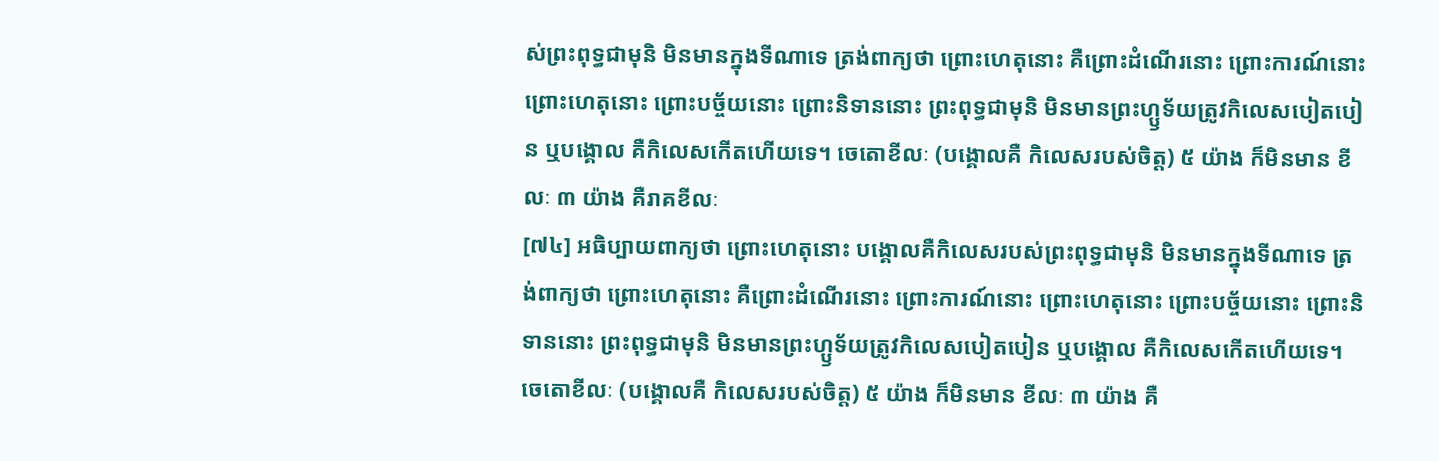ស់ព្រះពុទ្ធជាមុនិ មិនមានក្នុងទីណាទេ ត្រង់ពាក្យថា ព្រោះហេតុនោះ គឺព្រោះដំណើរនោះ ព្រោះការណ៍នោះ ព្រោះហេតុនោះ ព្រោះបច្ច័យនោះ ព្រោះនិទាននោះ ព្រះពុទ្ធជាមុនិ មិនមានព្រះហ្ឫទ័យត្រូវកិលេសបៀតបៀន ឬបង្គោល គឺកិលេសកើតហើយទេ។ ចេតោខីលៈ (បង្គោលគឺ កិលេសរបស់ចិត្ត) ៥ យ៉ាង ក៏មិនមាន ខីលៈ ៣ យ៉ាង គឺរាគខីលៈ
[៧៤] អធិប្បាយពាក្យថា ព្រោះហេតុនោះ បង្គោលគឺកិលេសរបស់ព្រះពុទ្ធជាមុនិ មិនមានក្នុងទីណាទេ ត្រង់ពាក្យថា ព្រោះហេតុនោះ គឺព្រោះដំណើរនោះ ព្រោះការណ៍នោះ ព្រោះហេតុនោះ ព្រោះបច្ច័យនោះ ព្រោះនិទាននោះ ព្រះពុទ្ធជាមុនិ មិនមានព្រះហ្ឫទ័យត្រូវកិលេសបៀតបៀន ឬបង្គោល គឺកិលេសកើតហើយទេ។ ចេតោខីលៈ (បង្គោលគឺ កិលេសរបស់ចិត្ត) ៥ យ៉ាង ក៏មិនមាន ខីលៈ ៣ យ៉ាង គឺ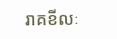រាគខីលៈ